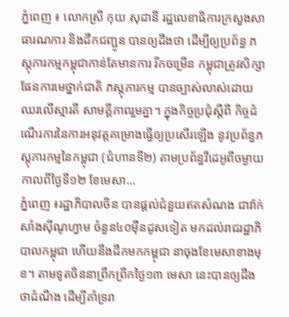ភ្នំពេញ ៖ លោកស្រី កុយ សុដានី រដ្ឋលេខាធិការក្រសួងសាធារណការ និងដឹកជញ្ជូន បានឲ្យដឹងថា ដើម្បីឲ្យប្រព័ន្ធ ភស្តុភារកម្មកម្ពុជាកាន់តែមានការ រីកចម្រើន កម្ពុជាត្រូវសិក្សាផែនការមេថ្នាក់ជាតិ ភស្តុភារកម្ម បានច្បាស់លាស់ដោយឈរលើស្មារតី សាមគ្គីភាពរួមគ្នា។ ក្នុងកិច្ចប្រជុំស្តីពី កិច្ចដំណើរការនៃការអនុវត្តគម្រោងធ្វើឲ្យប្រសើរឡើង នូវប្រព័ន្ធភស្តុភារកម្មនៃកម្ពុជា (ជំហានទី២) តាមប្រព័ន្ធវីដេអូពីចម្ងាយ កាលពីថ្ងៃទី១២ ខែមេសា...
ភ្នំពេញ ៖រដ្ឋាភិបាលចិន បានផ្តល់ជំនួយឥតសំណង ជាវ៉ាក់សាំងស៊ីណូហ្វាម ចំនួន៤០ម៉ឺនដូសទៀត មកដល់រាជរដ្ឋាភិបាលកម្ពុជា ហើយនឹងដឹកមកកម្ពុជា នាចុងខែមេសាខាងមុខ។ តាមទូតចិននាព្រឹកព្រឹកថ្ងៃ១៣ មេសា នេះបានឲ្យដឹងថាដំណឹង ដើម្បីគាំទ្ររា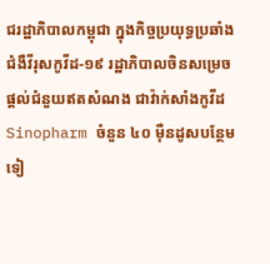ជរដ្ឋាភិបាលកម្ពុជា ក្នុងកិច្ចប្រយុទ្ធប្រឆាំង ជំងឺវីរុសកូវីដ-១៩ រដ្ឋាភិបាលចិនសម្រេចផ្តល់ជំនួយឥតសំណង ជាវ៉ាក់សាំងកូវីដ Sinopharm ចំនួន ៤០ ម៉ឺនដូសបន្ថែមទៀ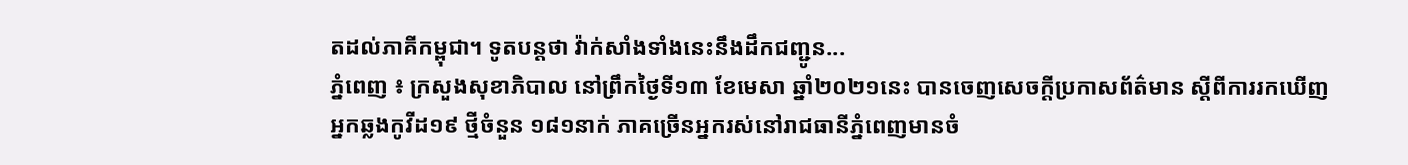តដល់ភាគីកម្ពុជា។ ទូតបន្តថា វ៉ាក់សាំងទាំងនេះនឹងដឹកជញ្ជូន...
ភ្នំពេញ ៖ ក្រសួងសុខាភិបាល នៅព្រឹកថ្ងៃទី១៣ ខែមេសា ឆ្នាំ២០២១នេះ បានចេញសេចក្តីប្រកាសព័ត៌មាន ស្ដីពីការរកឃើញ អ្នកឆ្លងកូវីដ១៩ ថ្មីចំនួន ១៨១នាក់ ភាគច្រើនអ្នករស់នៅរាជធានីភ្នំពេញមានចំ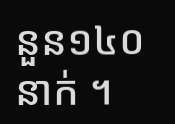នួន១៤០នាក់ ។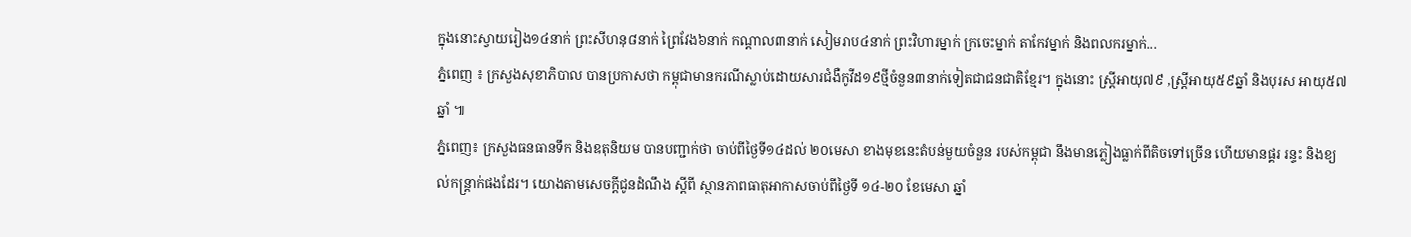ក្នុងនោះស្វាយរៀង១៤នាក់ ព្រះសីហនុ៨នាក់ ព្រៃវែង៦នាក់ កណ្តាល៣នាក់ សៀមរាប៤នាក់ ព្រះវិហារម្នាក់ ក្រចេះម្នាក់ តាកែវម្នាក់ និងពលករម្នាក់...
ភ្នំពេញ ៖ ក្រសួងសុខាភិបាល បានប្រកាសថា កម្ពុជាមានករណីស្លាប់ដោយសារជំងឺកូវីដ១៩ថ្មីចំនួន៣នាក់ទៀតជាជនជាតិខ្មែរ។ ក្នុងនោះ ស្រ្តីអាយុ៧៩ ,ស្រ្តីអាយុ៥៩ឆ្នាំ និងបុរស អាយុ៥៧ឆ្នាំ ៕
ភ្នំពេញ៖ ក្រសួងធនធានទឹក និងឧតុនិយម បានបញ្ជាក់ថា ចាប់ពីថ្ងៃទី១៤ដល់ ២០មេសា ខាងមុខនេះតំបន់មួយចំនួន របស់កម្ពុជា នឹងមានភ្លៀងធ្លាក់ពីតិចទៅច្រើន ហើយមានផ្គរ រន្ទះ និងខ្យល់កន្ត្រាក់ផងដែរ។ យោងតាមសេចក្តីជូនដំណឹង ស្តីពី ស្ថានភាពធាតុអាកាសចាប់ពីថ្ងៃទី ១៤-២០ ខែមេសា ឆ្នាំ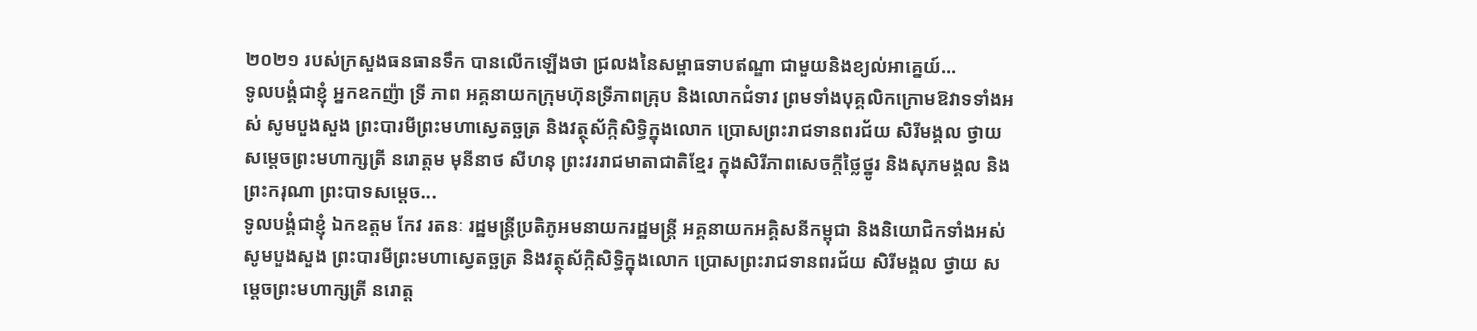២០២១ របស់ក្រសួងធនធានទឹក បានលើកឡើងថា ជ្រលងនៃសម្ពាធទាបឥណ្ឌា ជាមួយនិងខ្យល់អាគ្នេយ៍...
ទូលបង្គំជាខ្ញុំ អ្នកឧកញ៉ា ទ្រី ភាព អគ្គនាយកក្រុមហ៊ុនទ្រីភាពគ្រុប និងលោកជំទាវ ព្រមទាំងបុគ្គលិកក្រោមឱវាទទាំងអស់ សូមបួងសួង ព្រះបារមីព្រះមហាស្វេតច្ឆត្រ និងវត្ថុស័ក្កិសិទ្ធិក្នុងលោក ប្រោសព្រះរាជទានពរជ័យ សិរីមង្គល ថ្វាយ សម្តេចព្រះមហាក្សត្រី នរោត្តម មុនីនាថ សីហនុ ព្រះវររាជមាតាជាតិខ្មែរ ក្នុងសិរីភាពសេចក្តីថ្លៃថ្នូរ និងសុភមង្គល និងព្រះករុណា ព្រះបាទសម្តេច...
ទូលបង្គំជាខ្ញុំ ឯកឧត្តម កែវ រតនៈ រដ្ឋមន្ត្រីប្រតិភូអមនាយករដ្ឋមន្ត្រី អគ្គនាយកអគ្គិសនីកម្ពុជា និងនិយោជិកទាំងអស់ សូមបួងសួង ព្រះបារមីព្រះមហាស្វេតច្ឆត្រ និងវត្ថុស័ក្កិសិទ្ធិក្នុងលោក ប្រោសព្រះរាជទានពរជ័យ សិរីមង្គល ថ្វាយ សម្តេចព្រះមហាក្សត្រី នរោត្ត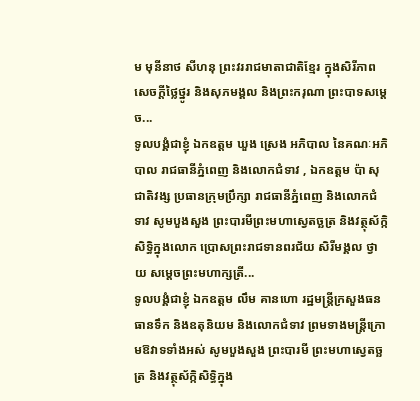ម មុនីនាថ សីហនុ ព្រះវររាជមាតាជាតិខ្មែរ ក្នុងសិរីភាពសេចក្តីថ្លៃថ្នូរ និងសុភមង្គល និងព្រះករុណា ព្រះបាទសម្តេច...
ទូលបង្គំជាខ្ញុំ ឯកឧត្តម ឃួង ស្រេង អភិបាល នៃគណៈអភិបាល រាជធានីភ្នំពេញ និងលោកជំទាវ , ឯកឧត្តម ប៉ា សុជាតិវង្ស ប្រធានក្រុមប្រឹក្សា រាជធានីភ្នំពេញ និងលោកជំទាវ សូមបួងសួង ព្រះបារមីព្រះមហាស្វេតច្ឆត្រ និងវត្ថុស័ក្កិសិទ្ធិក្នុងលោក ប្រោសព្រះរាជទានពរជ័យ សិរីមង្គល ថ្វាយ សម្តេចព្រះមហាក្សត្រី...
ទូលបង្គំជាខ្ញុំ ឯកឧត្តម លឹម គានហោ រដ្ឋមន្ត្រីក្រសួងធនធានទឹក និងឧតុនិយម និងលោកជំទាវ ព្រមទាងមន្ត្រីក្រោមឱវាទទាំងអស់ សូមបួងសួង ព្រះបារមី ព្រះមហាស្វេតច្ឆត្រ និងវត្ថុស័ក្កិសិទ្ធិក្នុង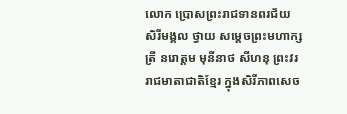លោក ប្រោសព្រះរាជទានពរជ័យ សិរីមង្គល ថ្វាយ សម្តេចព្រះមហាក្សត្រី នរោត្តម មុនីនាថ សីហនុ ព្រះវររាជមាតាជាតិខ្មែរ ក្នុងសិរីភាពសេច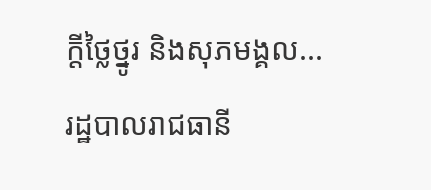ក្តីថ្លៃថ្នូរ និងសុភមង្គល...
រដ្ឋបាលរាជធានី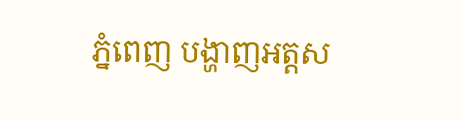ភ្នំពេញ បង្ហាញអត្តស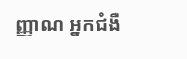ញ្ញាណ អ្នកជំងឺ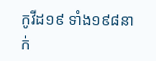កូវីដ១៩ ទាំង១៩៨នាក់